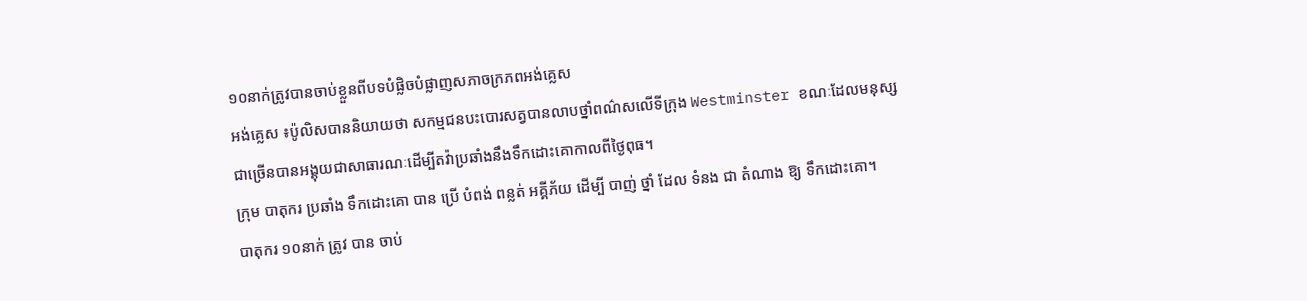១០នាក់ត្រូវបានចាប់ខ្លួនពីបទបំផ្លិចបំផ្លាញសភាចក្រភពអង់គ្លេស
អង់គ្លេស ៖ប៉ូលិសបាននិយាយថា សកម្មជនបះបោរសត្វបានលាបថ្នាំពណ៌សលើទីក្រុង Westminster ខណៈដែលមនុស្សជាច្រើនបានអង្គុយជាសាធារណៈដើម្បីតវ៉ាប្រឆាំងនឹងទឹកដោះគោកាលពីថ្ងៃពុធ។
ក្រុម បាតុករ ប្រឆាំង ទឹកដោះគោ បាន ប្រើ បំពង់ ពន្លត់ អគ្គីភ័យ ដើម្បី បាញ់ ថ្នាំ ដែល ទំនង ជា តំណាង ឱ្យ ទឹកដោះគោ។
បាតុករ ១០នាក់ ត្រូវ បាន ចាប់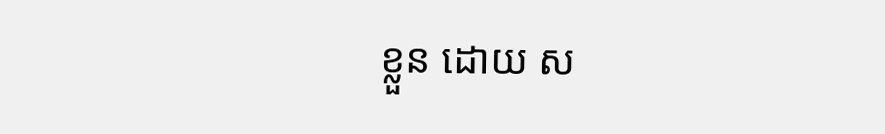ខ្លួន ដោយ ស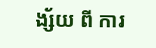ង្ស័យ ពី ការ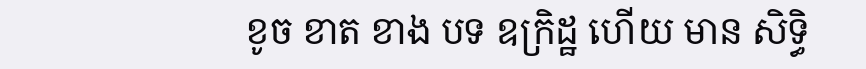ខូច ខាត ខាង បទ ឧក្រិដ្ឋ ហើយ មាន សិទ្ធិ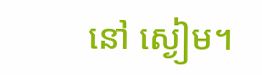នៅ ស្ងៀម។